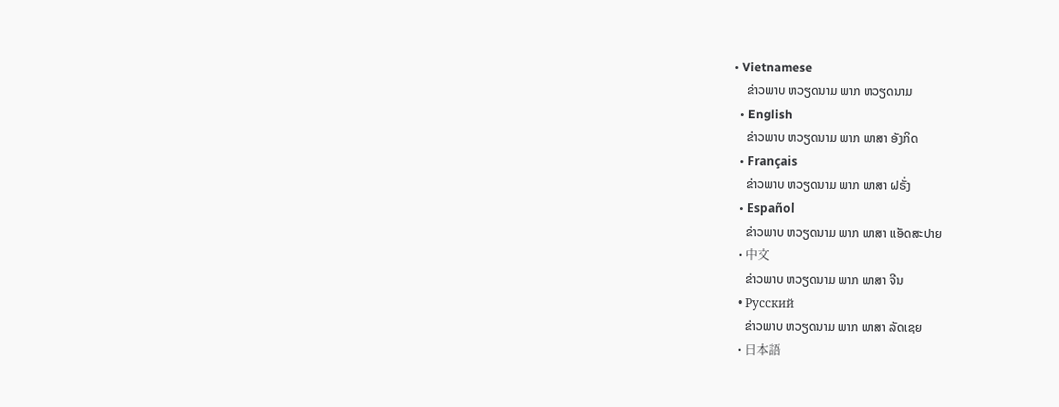• Vietnamese
    ຂ່າວພາບ ຫວຽດນາມ ພາກ ຫວຽດນາມ
  • English
    ຂ່າວພາບ ຫວຽດນາມ ພາກ ພາສາ ອັງກິດ
  • Français
    ຂ່າວພາບ ຫວຽດນາມ ພາກ ພາສາ ຝຣັ່ງ
  • Español
    ຂ່າວພາບ ຫວຽດນາມ ພາກ ພາສາ ແອັດສະປາຍ
  • 中文
    ຂ່າວພາບ ຫວຽດນາມ ພາກ ພາສາ ຈີນ
  • Русский
    ຂ່າວພາບ ຫວຽດນາມ ພາກ ພາສາ ລັດເຊຍ
  • 日本語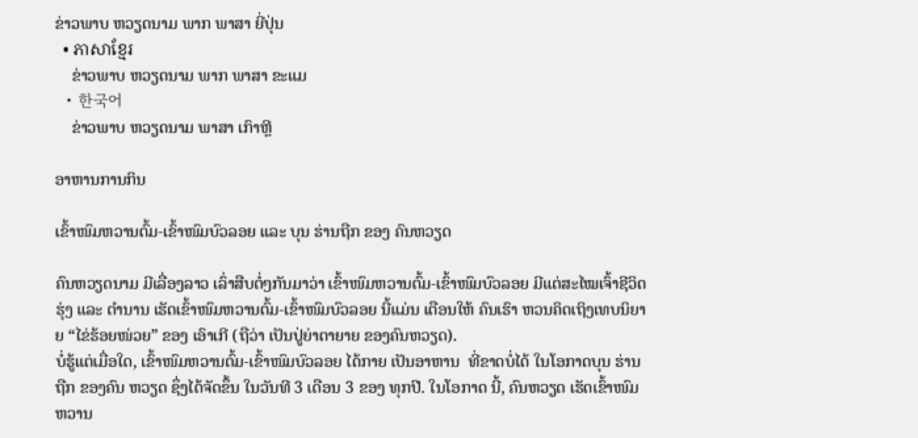ຂ່າວພາບ ຫວຽດນາມ ພາກ ພາສາ ຍີ່ປຸ່ນ
  • ភាសាខ្មែរ
    ຂ່າວພາບ ຫວຽດນາມ ພາກ ພາສາ ຂະແມ
  • 한국어
    ຂ່າວພາບ ຫວຽດນາມ ພາສາ ເກົາຫຼີ

ອາຫານການກິນ

ເຂົ້າໜົມຫວານຕົ້ມ-ເຂົ້າໜົມບົວລອຍ ແລະ ບຸນ ຮ່ານຖືກ ຂອງ ຄົນຫວຽດ

ຄົນຫວຽດນາມ ມີເລື່ອງລາວ ເລົ່າສືບຕໍ່ໆກັນມາວ່າ ເຂົ້າໜົມຫວານຕົ້ມ-ເຂົ້າໜົມບົວລອຍ ມີແຕ່ສະໄໝເຈົ້າຊີວິດຮຸ່ງ ແລະ ຕຳນານ ເຮັດເຂົ້າໜົມຫວານຕົ້ມ-ເຂົ້າໜົມບົວລອຍ ນີ້ແມ່ນ ເຕືອນໃຫ້ ຄົນເຮົາ ຫວນຄິດເຖິງເທບນິຍາຍ “ໄຂ່ຮ້ອຍໜ່ວຍ” ຂອງ ເອົາເກີ (ຖືວ່າ ເປັນປູ່ຍ່າຕາຍາຍ ຂອງຄົນຫວຽດ).
ບໍ່ຮູ້ແຕ່ເມື່ອໃດ, ເຂົ້າໜົມຫວານຕົ້ມ-ເຂົ້າໜົມບົວລອຍ ໄດ້ກາຍ ເປັນອາຫານ  ທີ່ຂາດບໍ່ໄດ້ ໃນໂອກາດບຸນ ຮ່ານຖືກ ຂອງຄົນ ຫວຽດ ຊຶ່ງໄດ້ຈັດຂຶ້ນ ໃນວັນທີ 3 ເດືອນ 3 ຂອງ ທຸກປີ. ໃນໂອກາດ ນີ້, ຄົນຫວຽດ ເຮັດເຂົ້າໜົມຫວານ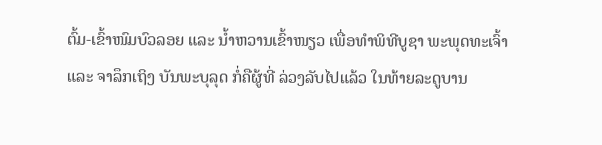ຕົ້ມ-ເຂົ້າໜົມບົວລອຍ ແລະ ນ້ຳຫວານເຂົ້າໜຽວ ເພື່ອທຳພິທີບູຊາ ພະພຸດທະເຈົ້າ ແລະ ຈາລຶກເຖິງ ບັນພະບຸລຸດ ກ່ໍຄືຜູ້ທີ່ ລ່ວງລັບໄປແລ້ວ ໃນທ້າຍລະດູບານ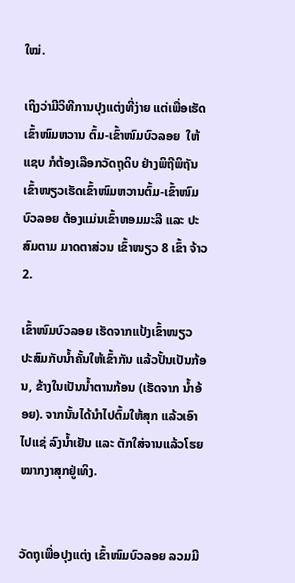ໃໝ່.

ເຖິງວ່າມີວິທີການປຸງແຕ່ງທີ່ງ່າຍ ແຕ່ເພື່ອເຮັດເຂົ້າໜົມຫວານ ຕົ້ມ-ເຂົ້າໜົມບົວລອຍ  ໃຫ້ແຊບ ກໍຕ້ອງເລືອກວັດຖຸດິບ ຢ່າງພິຖີພິຖັນ ເຂົ້າໜຽວເຮັດເຂົ້າໜົມຫວານຕົ້ມ-ເຂົ້າໜົມບົວລອຍ ຕ້ອງແມ່ນເຂົ້າຫອມມະລີ ແລະ ປະສົມຕາມ ມາດຕາສ່ວນ ເຂົ້າໜຽວ 8 ເຂົ້າ ຈ້າວ 2.

ເຂົ້າໜົມບົວລອຍ ເຮັດຈາກແປ້ງເຂົ້າໜຽວ ປະສົມກັບນ້ຳຄັ້ນໃຫ້ເຂົ້າກັນ ແລ້ວປັ້ນເປັນກ້ອນ, ຂ້າງໃນເປັນນ້ຳຕານກ້ອນ (ເຮັດຈາກ ນ້ຳອ້ອຍ). ຈາກນັ້ນໄດ້ນຳໄປຕົ້ມໃຫ້ສຸກ ແລ້ວເອົາໄປແຊ່ ລົງນ້ຳເຢັນ ແລະ ຕັກໃສ່ຈານແລ້ວໂຮຍໝາກງາສຸກຢູ່ເທິງ.


ວັດຖຸເພື່ອປຸງແຕ່ງ ເຂົ້າໜົມບົວລອຍ ລວມມີ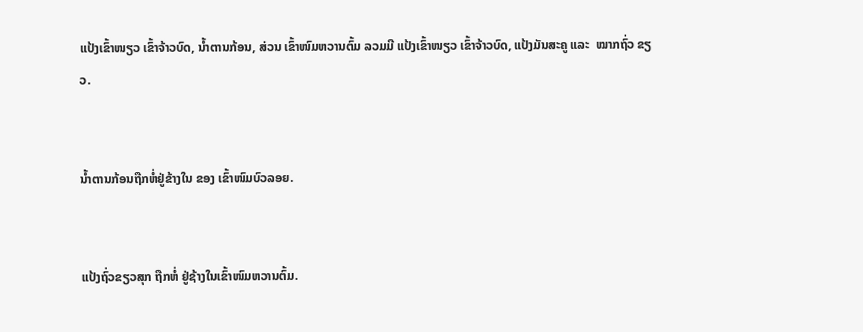ແປ້ງເຂົ້າໜຽວ ເຂົ້າຈ້າວບົດ, ນ້ຳຕານກ້ອນ, ສ່ວນ ເຂົ້າໜົມຫວານຕົ້ມ ລວມມີ ແປ້ງເຂົ້າໜຽວ ເຂົ້າຈ້າວບົດ, ແປ້ງມັນສະຄູ ແລະ  ໝາກຖົ່ວ ຂຽວ.


ນ້ຳຕານກ້ອນຖືກຫໍ່ຢູ່ຂ້າງໃນ ຂອງ ເຂົ້າໜົມບົວລອຍ.


ແປ້ງຖົ່ວຂຽວສຸກ ຖືກຫໍ່ ຢູ່ຊ້າງໃນເຂົ້າໜົມຫວານຕົ້ມ.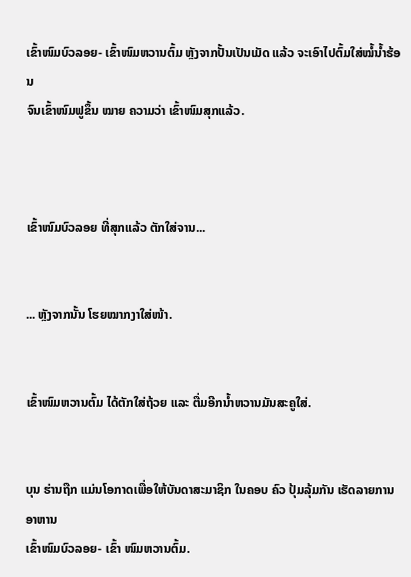ເຂົ້າໜົມບົວລອຍ- ເຂົ້າໜົມຫວານຕົ້ມ ຫຼັງຈາກປັ້ນເປັນເມັດ ແລ້ວ ຈະເອົາໄປຕົ້ມໃສ່ໝໍ້ນ້ຳຮ້ອນ
ຈົນເຂົ້າໜົມຟູຂຶ້ນ ໝາຍ ຄວາມວ່າ ເຂົ້າໜົມສຸກແລ້ວ.



ເຂົ້າໜົມບົວລອຍ ທີ່ສຸກແລ້ວ ຕັກໃສ່ຈານ...


... ຫຼັງຈາກນັ້ນ ໂຮຍໝາກງາໃສ່ໜ້າ.


ເຂົ້າໜົມຫວານຕົ້ມ ໄດ້ຕັກໃສ່ຖ້ວຍ ແລະ ຕື່ມອີກນ້ຳຫວານມັນສະຄູໃສ່.


ບຸນ ຮ່ານຖືກ ແມ່ນໂອກາດເພື່ອໃຫ້ບັນດາສະມາຊິກ ໃນຄອບ ຄົວ ປຸ້ມລຸ້ມກັນ ເຮັດລາຍການອາຫານ
ເຂົ້າໜົມບົວລອຍ- ເຂົ້າ ໜົມຫວານຕົ້ມ.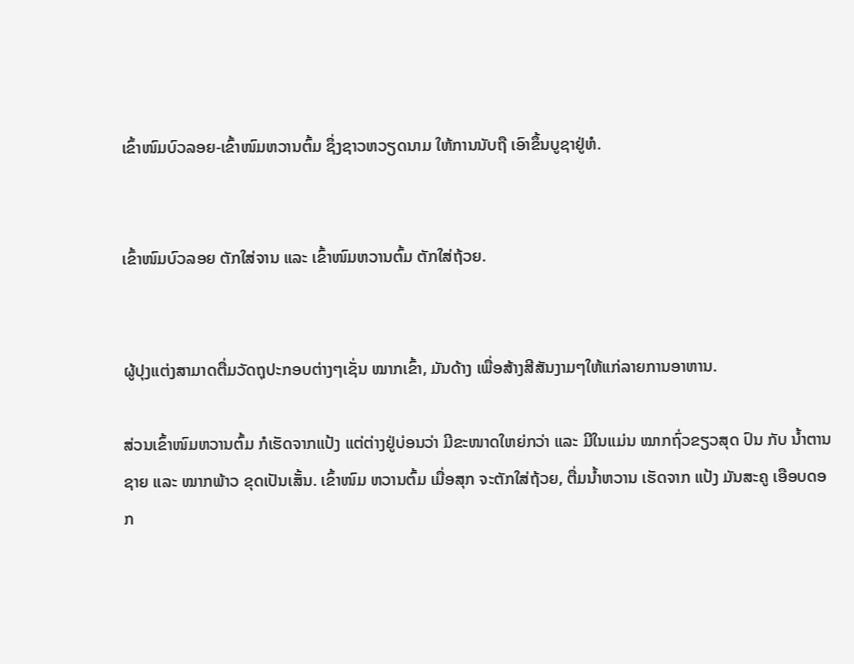ເຂົ້າໜົມບົວລອຍ-ເຂົ້າໜົມຫວານຕົ້ມ ຊຶ່ງຊາວຫວຽດນາມ ໃຫ້ການນັບຖື ເອົາຂຶ້ນບູຊາຢູ່ຫໍ.


ເຂົ້າໜົມບົວລອຍ ຕັກໃສ່ຈານ ແລະ ເຂົ້າໜົມຫວານຕົ້ມ ຕັກໃສ່ຖ້ວຍ.


ຜູ້ປຸງແຕ່ງສາມາດຕື່ມວັດຖຸປະກອບຕ່າງໆເຊັ່ນ ໝາກເຂົ້າ, ມັນດ້າງ ເພື່ອສ້າງສີສັນງາມໆໃຫ້ແກ່ລາຍການອາຫານ.

ສ່ວນເຂົ້າໜົມຫວານຕົ້ມ ກໍເຮັດຈາກແປ້ງ ແຕ່ຕ່າງຢູ່ບ່ອນວ່າ ມີຂະໜາດໃຫຍ່ກວ່າ ແລະ ມີໃນແມ່ນ ໝາກຖົ່ວຂຽວສຸດ ປົນ ກັບ ນ້ຳຕານຊາຍ ແລະ ໝາກພ້າວ ຂຸດເປັນເສັ້ນ. ເຂົ້າໜົມ ຫວານຕົ້ມ ເມື່ອສຸກ ຈະຕັກໃສ່ຖ້ວຍ, ຕື່ມນ້ຳຫວານ ເຮັດຈາກ ແປ້ງ ມັນສະຄູ ເອືອບດອກ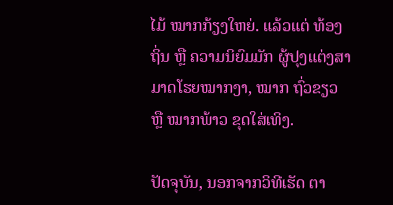ໄມ້ ໝາກກ້ຽງໃຫຍ່. ແລ້ວແຕ່ ທ້ອງຖິ່ນ ຫຼື ຄວາມນິຍົມມັກ ຜູ້ປຸງແຕ່ງສາມາດໂຮຍໝາກງາ, ໝາກ ຖົ່ວຂຽວ ຫຼື ໝາກພ້າວ ຂຸດໃສ່ເທິງ.

ປັດຈຸບັນ, ນອກຈາກວິທີເຮັດ ຕາ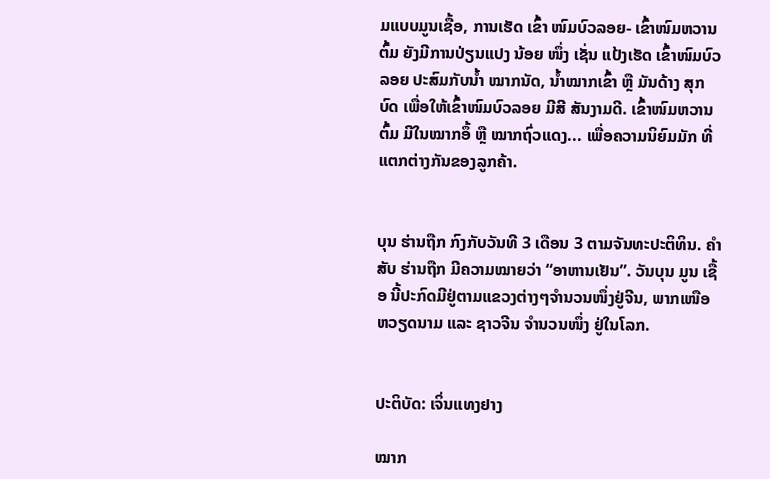ມແບບມູນເຊື້ອ, ການເຮັດ ເຂົ້າ ໜົມບົວລອຍ- ເຂົ້າໜົມຫວານຕົ້ມ ຍັງມີການປ່ຽນແປງ ນ້ອຍ ໜຶ່ງ ເຊັ່ນ ແປ້ງເຮັດ ເຂົ້າໜົມບົວລອຍ ປະສົມກັບນ້ຳ ໝາກນັດ, ນ້ຳໝາກເຂົ້າ ຫຼື ມັນດ້າງ ສຸກບົດ ເພື່ອໃຫ້ເຂົ້າໜົມບົວລອຍ ມີສີ ສັນງາມດີ. ເຂົ້າໜົມຫວານຕົ້ມ ມີໃນໝາກອຶ້ ຫຼື ໝາກຖົ່ວແດງ... ເພື່ອຄວາມນິຍົມມັກ ທີ່ແຕກຕ່າງກັນຂອງລູກຄ້າ.


ບຸນ ຮ່ານຖືກ ກົງກັບວັນທີ 3 ເດືອນ 3 ຕາມຈັນທະປະຕິທິນ. ຄຳສັບ ຮ່ານຖືກ ມີຄວາມໝາຍວ່າ “ອາຫານເຢັນ”. ວັນບຸນ ມູນ ເຊື້ອ ນີ້ປະກົດມີຢູ່ຕາມແຂວງຕ່າງໆຈຳນວນໜຶ່ງຢູ່ຈີນ, ພາກເໜືອ ຫວຽດນາມ ແລະ ຊາວຈີນ ຈຳນວນໜຶ່ງ ຢູ່ໃນໂລກ.


ປະຕິບັດ: ເຈິ່ນແທງຢາງ

ໝາກ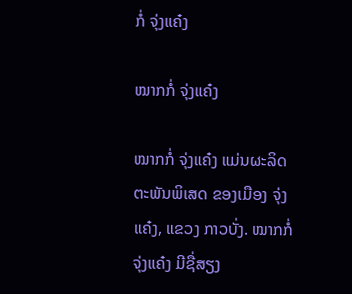ກໍ່ ຈຸ່ງແຄ໋ງ

ໝາກກໍ່ ຈຸ່ງແຄ໋ງ

ໝາກກໍ່ ຈຸ່ງແຄ໋ງ ແມ່ນຜະລິດຕະພັນພິເສດ ຂອງເມືອງ ຈຸ່ງແຄ໋ງ, ແຂວງ ກາວບັ່ງ. ໝາກກໍ່ ຈຸ່ງແຄ໋ງ ມີຊື່ສຽງ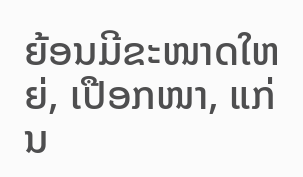ຍ້ອນມີຂະໜາດໃຫຍ່, ເປືອກໜາ, ແກ່ນ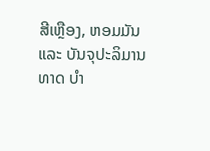ສີເຫຼືອງ, ຫອມມັນ ແລະ ບັນຈຸປະລິມານ ທາດ ບຳ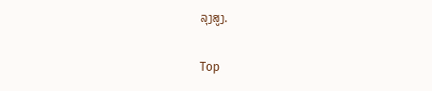ລຸງສູງ.

Top